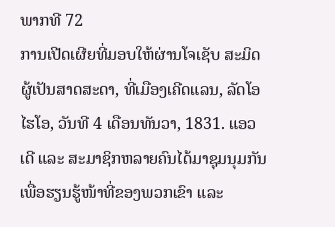ພາກທີ 72
ການເປີດເຜີຍທີ່ມອບໃຫ້ຜ່ານໂຈເຊັບ ສະມິດ ຜູ້ເປັນສາດສະດາ, ທີ່ເມືອງເຄີດແລນ, ລັດໂອໄຮໂອ, ວັນທີ 4 ເດືອນທັນວາ, 1831. ແອວເດີ ແລະ ສະມາຊິກຫລາຍຄົນໄດ້ມາຊຸມນຸມກັນເພື່ອຮຽນຮູ້ໜ້າທີ່ຂອງພວກເຂົາ ແລະ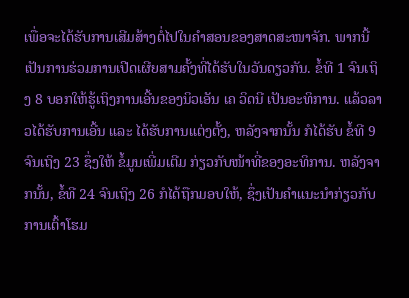ເພື່ອຈະໄດ້ຮັບການເສີມສ້າງຕໍ່ໄປໃນຄຳສອນຂອງສາດສະໜາຈັກ. ພາກນີ້ເປັນການຮ່ວມການເປີດເຜີຍສາມຄັ້ງທີ່ໄດ້ຮັບໃນວັນດຽວກັນ. ຂໍ້ທີ 1 ຈົນເຖິງ 8 ບອກໃຫ້ຮູ້ເຖິງການເອີ້ນຂອງນິວເອັນ ເຄ ວິດນີ ເປັນອະທິການ. ແລ້ວລາວໄດ້ຮັບການເອີ້ນ ແລະ ໄດ້ຮັບການແຕ່ງຕັ້ງ, ຫລັງຈາກນັ້ນ ກໍໄດ້ຮັບ ຂໍ້ທີ 9 ຈົນເຖິງ 23 ຊຶ່ງໃຫ້ ຂໍ້ມູນເພີ່ມເຕີມ ກ່ຽວກັບໜ້າທີ່ຂອງອະທິການ. ຫລັງຈາກນັ້ນ, ຂໍ້ທີ 24 ຈົນເຖິງ 26 ກໍໄດ້ຖືກມອບໃຫ້, ຊຶ່ງເປັນຄຳແນະນຳກ່ຽວກັບການເຕົ້າໂຮມ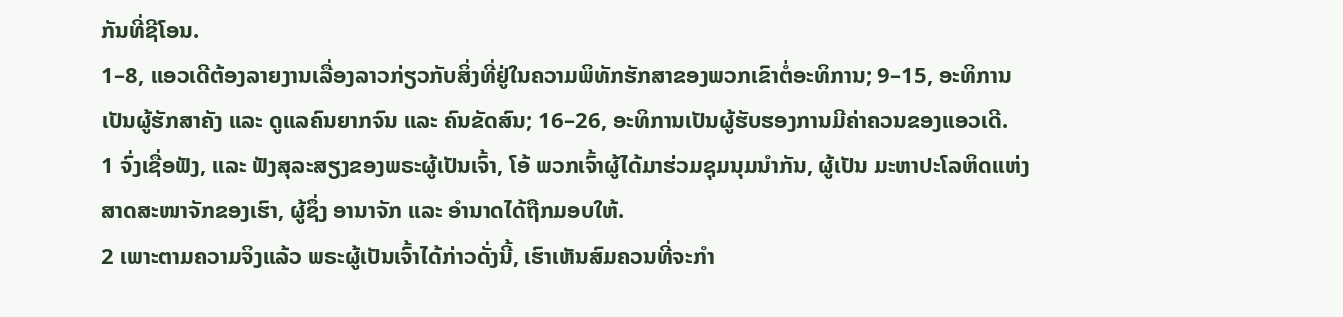ກັນທີ່ຊີໂອນ.
1–8, ແອວເດີຕ້ອງລາຍງານເລື່ອງລາວກ່ຽວກັບສິ່ງທີ່ຢູ່ໃນຄວາມພິທັກຮັກສາຂອງພວກເຂົາຕໍ່ອະທິການ; 9–15, ອະທິການເປັນຜູ້ຮັກສາຄັງ ແລະ ດູແລຄົນຍາກຈົນ ແລະ ຄົນຂັດສົນ; 16–26, ອະທິການເປັນຜູ້ຮັບຮອງການມີຄ່າຄວນຂອງແອວເດີ.
1 ຈົ່ງເຊື່ອຟັງ, ແລະ ຟັງສຸລະສຽງຂອງພຣະຜູ້ເປັນເຈົ້າ, ໂອ້ ພວກເຈົ້າຜູ້ໄດ້ມາຮ່ວມຊຸມນຸມນຳກັນ, ຜູ້ເປັນ ມະຫາປະໂລຫິດແຫ່ງສາດສະໜາຈັກຂອງເຮົາ, ຜູ້ຊຶ່ງ ອານາຈັກ ແລະ ອຳນາດໄດ້ຖືກມອບໃຫ້.
2 ເພາະຕາມຄວາມຈິງແລ້ວ ພຣະຜູ້ເປັນເຈົ້າໄດ້ກ່າວດັ່ງນີ້, ເຮົາເຫັນສົມຄວນທີ່ຈະກຳ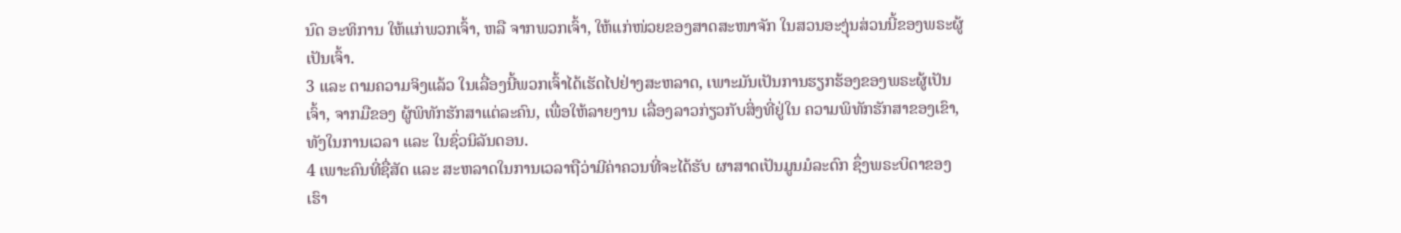ນົດ ອະທິການ ໃຫ້ແກ່ພວກເຈົ້າ, ຫລື ຈາກພວກເຈົ້າ, ໃຫ້ແກ່ໜ່ວຍຂອງສາດສະໜາຈັກ ໃນສວນອະງຸ່ນສ່ວນນີ້ຂອງພຣະຜູ້ເປັນເຈົ້າ.
3 ແລະ ຕາມຄວາມຈິງແລ້ວ ໃນເລື່ອງນີ້ພວກເຈົ້າໄດ້ເຮັດໄປຢ່າງສະຫລາດ, ເພາະມັນເປັນການຮຽກຮ້ອງຂອງພຣະຜູ້ເປັນເຈົ້າ, ຈາກມືຂອງ ຜູ້ພິທັກຮັກສາແຕ່ລະຄົນ, ເພື່ອໃຫ້ລາຍງານ ເລື່ອງລາວກ່ຽວກັບສິ່ງທີ່ຢູ່ໃນ ຄວາມພິທັກຮັກສາຂອງເຂົາ, ທັງໃນການເວລາ ແລະ ໃນຊົ່ວນິລັນດອນ.
4 ເພາະຄົນທີ່ຊື່ສັດ ແລະ ສະຫລາດໃນການເວລາຖືວ່າມີຄ່າຄວນທີ່ຈະໄດ້ຮັບ ຜາສາດເປັນມູນມໍລະດົກ ຊຶ່ງພຣະບິດາຂອງເຮົາ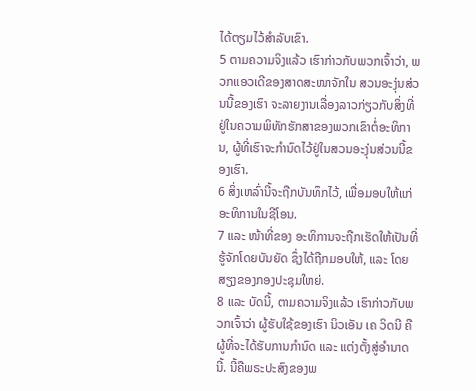ໄດ້ຕຽມໄວ້ສຳລັບເຂົາ.
5 ຕາມຄວາມຈິງແລ້ວ ເຮົາກ່າວກັບພວກເຈົ້າວ່າ, ພວກແອວເດີຂອງສາດສະໜາຈັກໃນ ສວນອະງຸ່ນສ່ວນນີ້ຂອງເຮົາ ຈະລາຍງານເລື່ອງລາວກ່ຽວກັບສິ່ງທີ່ຢູ່ໃນຄວາມພິທັກຮັກສາຂອງພວກເຂົາຕໍ່ອະທິການ, ຜູ້ທີ່ເຮົາຈະກຳນົດໄວ້ຢູ່ໃນສວນອະງຸ່ນສ່ວນນີ້ຂອງເຮົາ.
6 ສິ່ງເຫລົ່ານີ້ຈະຖືກບັນທຶກໄວ້, ເພື່ອມອບໃຫ້ແກ່ອະທິການໃນຊີໂອນ.
7 ແລະ ໜ້າທີ່ຂອງ ອະທິການຈະຖືກເຮັດໃຫ້ເປັນທີ່ຮູ້ຈັກໂດຍບັນຍັດ ຊຶ່ງໄດ້ຖືກມອບໃຫ້, ແລະ ໂດຍສຽງຂອງກອງປະຊຸມໃຫຍ່.
8 ແລະ ບັດນີ້, ຕາມຄວາມຈິງແລ້ວ ເຮົາກ່າວກັບພວກເຈົ້າວ່າ ຜູ້ຮັບໃຊ້ຂອງເຮົາ ນິວເອັນ ເຄ ວິດນີ ຄືຜູ້ທີ່ຈະໄດ້ຮັບການກຳນົດ ແລະ ແຕ່ງຕັ້ງສູ່ອຳນາດນີ້. ນີ້ຄືພຣະປະສົງຂອງພ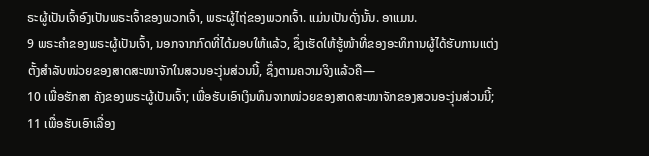ຣະຜູ້ເປັນເຈົ້າອົງເປັນພຣະເຈົ້າຂອງພວກເຈົ້າ, ພຣະຜູ້ໄຖ່ຂອງພວກເຈົ້າ. ແມ່ນເປັນດັ່ງນັ້ນ. ອາແມນ.
9 ພຣະຄຳຂອງພຣະຜູ້ເປັນເຈົ້າ, ນອກຈາກກົດທີ່ໄດ້ມອບໃຫ້ແລ້ວ, ຊຶ່ງເຮັດໃຫ້ຮູ້ໜ້າທີ່ຂອງອະທິການຜູ້ໄດ້ຮັບການແຕ່ງຕັ້ງສຳລັບໜ່ວຍຂອງສາດສະໜາຈັກໃນສວນອະງຸ່ນສ່ວນນີ້, ຊຶ່ງຕາມຄວາມຈິງແລ້ວຄື—
10 ເພື່ອຮັກສາ ຄັງຂອງພຣະຜູ້ເປັນເຈົ້າ; ເພື່ອຮັບເອົາເງິນທຶນຈາກໜ່ວຍຂອງສາດສະໜາຈັກຂອງສວນອະງຸ່ນສ່ວນນີ້;
11 ເພື່ອຮັບເອົາເລື່ອງ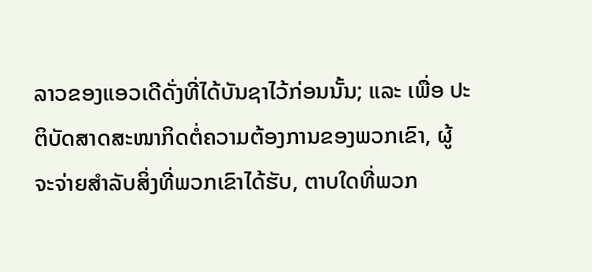ລາວຂອງແອວເດີດັ່ງທີ່ໄດ້ບັນຊາໄວ້ກ່ອນນັ້ນ; ແລະ ເພື່ອ ປະຕິບັດສາດສະໜາກິດຕໍ່ຄວາມຕ້ອງການຂອງພວກເຂົາ, ຜູ້ຈະຈ່າຍສຳລັບສິ່ງທີ່ພວກເຂົາໄດ້ຮັບ, ຕາບໃດທີ່ພວກ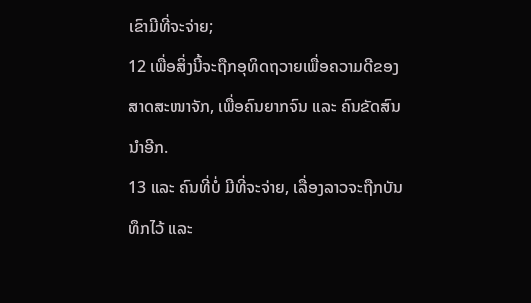ເຂົາມີທີ່ຈະຈ່າຍ;
12 ເພື່ອສິ່ງນີ້ຈະຖືກອຸທິດຖວາຍເພື່ອຄວາມດີຂອງສາດສະໜາຈັກ, ເພື່ອຄົນຍາກຈົນ ແລະ ຄົນຂັດສົນນຳອີກ.
13 ແລະ ຄົນທີ່ບໍ່ ມີທີ່ຈະຈ່າຍ, ເລື່ອງລາວຈະຖືກບັນທຶກໄວ້ ແລະ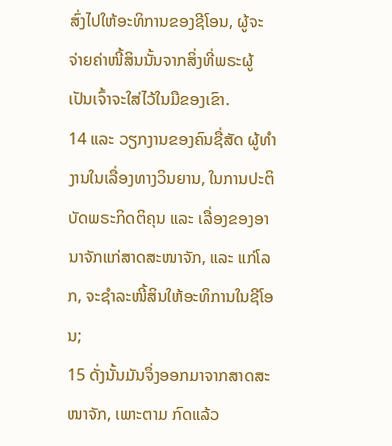ສົ່ງໄປໃຫ້ອະທິການຂອງຊີໂອນ, ຜູ້ຈະຈ່າຍຄ່າໜີ້ສິນນັ້ນຈາກສິ່ງທີ່ພຣະຜູ້ເປັນເຈົ້າຈະໃສ່ໄວ້ໃນມືຂອງເຂົາ.
14 ແລະ ວຽກງານຂອງຄົນຊື່ສັດ ຜູ້ທຳງານໃນເລື່ອງທາງວິນຍານ, ໃນການປະຕິບັດພຣະກິດຕິຄຸນ ແລະ ເລື່ອງຂອງອານາຈັກແກ່ສາດສະໜາຈັກ, ແລະ ແກ່ໂລກ, ຈະຊຳລະໜີ້ສິນໃຫ້ອະທິການໃນຊີໂອນ;
15 ດັ່ງນັ້ນມັນຈຶ່ງອອກມາຈາກສາດສະໜາຈັກ, ເພາະຕາມ ກົດແລ້ວ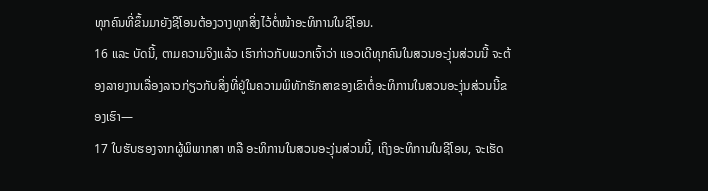ທຸກຄົນທີ່ຂຶ້ນມາຍັງຊີໂອນຕ້ອງວາງທຸກສິ່ງໄວ້ຕໍ່ໜ້າອະທິການໃນຊີໂອນ.
16 ແລະ ບັດນີ້, ຕາມຄວາມຈິງແລ້ວ ເຮົາກ່າວກັບພວກເຈົ້າວ່າ ແອວເດີທຸກຄົນໃນສວນອະງຸ່ນສ່ວນນີ້ ຈະຕ້ອງລາຍງານເລື່ອງລາວກ່ຽວກັບສິ່ງທີ່ຢູ່ໃນຄວາມພິທັກຮັກສາຂອງເຂົາຕໍ່ອະທິການໃນສວນອະງຸ່ນສ່ວນນີ້ຂອງເຮົາ—
17 ໃບຮັບຮອງຈາກຜູ້ພິພາກສາ ຫລື ອະທິການໃນສວນອະງຸ່ນສ່ວນນີ້, ເຖິງອະທິການໃນຊີໂອນ, ຈະເຮັດ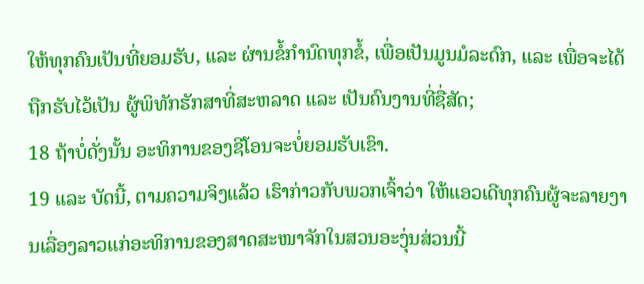ໃຫ້ທຸກຄົນເປັນທີ່ຍອມຮັບ, ແລະ ຜ່ານຂໍ້ກຳນົດທຸກຂໍ້, ເພື່ອເປັນມູນມໍລະດົກ, ແລະ ເພື່ອຈະໄດ້ຖືກຮັບໄວ້ເປັນ ຜູ້ພິທັກຮັກສາທີ່ສະຫລາດ ແລະ ເປັນຄົນງານທີ່ຊື່ສັດ;
18 ຖ້າບໍ່ດັ່ງນັ້ນ ອະທິການຂອງຊີໂອນຈະບໍ່ຍອມຮັບເຂົາ.
19 ແລະ ບັດນີ້, ຕາມຄວາມຈິງແລ້ວ ເຮົາກ່າວກັບພວກເຈົ້າວ່າ ໃຫ້ແອວເດີທຸກຄົນຜູ້ຈະລາຍງານເລື່ອງລາວແກ່ອະທິການຂອງສາດສະໜາຈັກໃນສວນອະງຸ່ນສ່ວນນີ້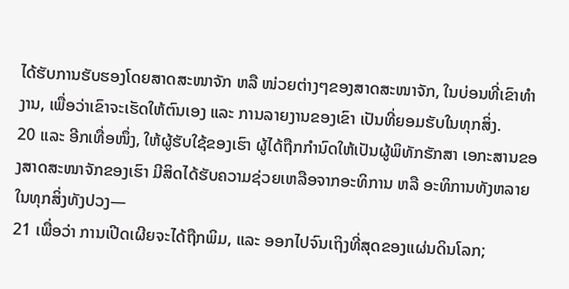ໄດ້ຮັບການຮັບຮອງໂດຍສາດສະໜາຈັກ ຫລື ໜ່ວຍຕ່າງໆຂອງສາດສະໜາຈັກ, ໃນບ່ອນທີ່ເຂົາທຳງານ, ເພື່ອວ່າເຂົາຈະເຮັດໃຫ້ຕົນເອງ ແລະ ການລາຍງານຂອງເຂົາ ເປັນທີ່ຍອມຮັບໃນທຸກສິ່ງ.
20 ແລະ ອີກເທື່ອໜຶ່ງ, ໃຫ້ຜູ້ຮັບໃຊ້ຂອງເຮົາ ຜູ້ໄດ້ຖືກກຳນົດໃຫ້ເປັນຜູ້ພິທັກຮັກສາ ເອກະສານຂອງສາດສະໜາຈັກຂອງເຮົາ ມີສິດໄດ້ຮັບຄວາມຊ່ວຍເຫລືອຈາກອະທິການ ຫລື ອະທິການທັງຫລາຍໃນທຸກສິ່ງທັງປວງ—
21 ເພື່ອວ່າ ການເປີດເຜີຍຈະໄດ້ຖືກພິມ, ແລະ ອອກໄປຈົນເຖິງທີ່ສຸດຂອງແຜ່ນດິນໂລກ;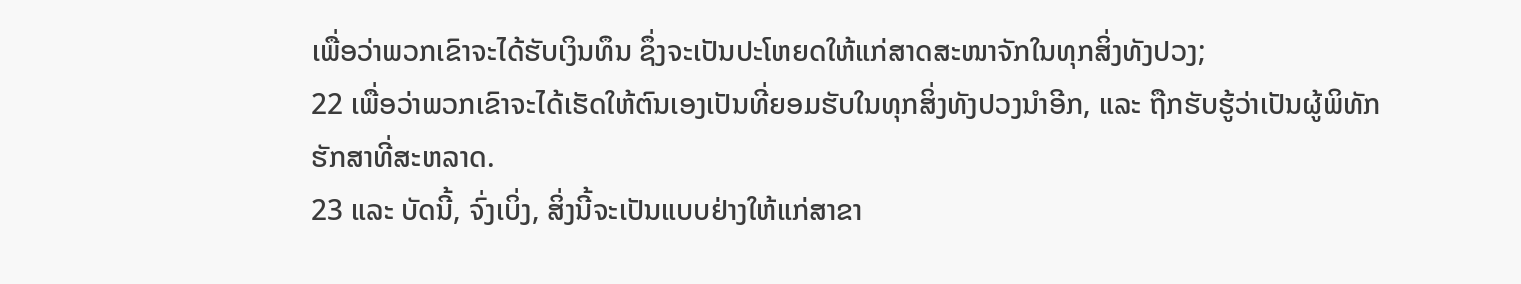ເພື່ອວ່າພວກເຂົາຈະໄດ້ຮັບເງິນທຶນ ຊຶ່ງຈະເປັນປະໂຫຍດໃຫ້ແກ່ສາດສະໜາຈັກໃນທຸກສິ່ງທັງປວງ;
22 ເພື່ອວ່າພວກເຂົາຈະໄດ້ເຮັດໃຫ້ຕົນເອງເປັນທີ່ຍອມຮັບໃນທຸກສິ່ງທັງປວງນຳອີກ, ແລະ ຖືກຮັບຮູ້ວ່າເປັນຜູ້ພິທັກຮັກສາທີ່ສະຫລາດ.
23 ແລະ ບັດນີ້, ຈົ່ງເບິ່ງ, ສິ່ງນີ້ຈະເປັນແບບຢ່າງໃຫ້ແກ່ສາຂາ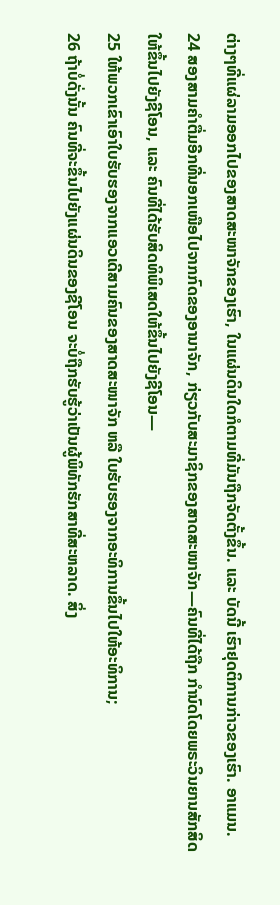ຕ່າງໆທີ່ແຜ່ລາມອອກໄປຂອງສາດສະໜາຈັກຂອງເຮົາ, ໃນແຜ່ນດິນໃດກໍຕາມທີ່ມັນຖືກຈັດຕັ້ງຂຶ້ນ. ແລະ ບັດນີ້ ເຮົາຢຸດຕິການກ່າວຂອງເຮົາ. ອາແມນ.
24 ສອງສາມຄຳຕື່ມອີກທີ່ນອກເໜືອໄປຈາກກົດຂອງອານາຈັກ, ກ່ຽວກັບສະມາຊິກຂອງສາດສະໜາຈັກ—ຄົນທີ່ໄດ້ຖືກ ກຳນົດໂດຍພຣະວິນຍານສັກສິດໃຫ້ຂຶ້ນໄປຍັງຊີໂອນ, ແລະ ຄົນທີ່ໄດ້ຮັບສິດທິພິເສດໃຫ້ຂຶ້ນໄປຍັງຊີໂອນ—
25 ໃຫ້ພວກເຂົາເອົາໃບຮັບຮອງຈາກແອວເດີສາມຄົນຂອງສາດສະໜາຈັກ ຫລື ໃບຮັບຮອງຈາກອະທິການຂຶ້ນໄປໃຫ້ອະທິການ;
26 ຖ້າບໍ່ດັ່ງນັ້ນ ຄົນທີ່ຈະຂຶ້ນໄປຍັງແຜ່ນດິນຂອງຊີໂອນ ຈະບໍ່ຖືກຮັບຮູ້ວ່າເປັນຜູ້ພິທັກຮັກສາທີ່ສະຫລາດ. ສິ່ງ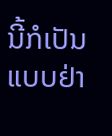ນີ້ກໍເປັນແບບຢ່າ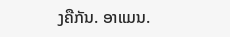ງຄືກັນ. ອາແມນ.